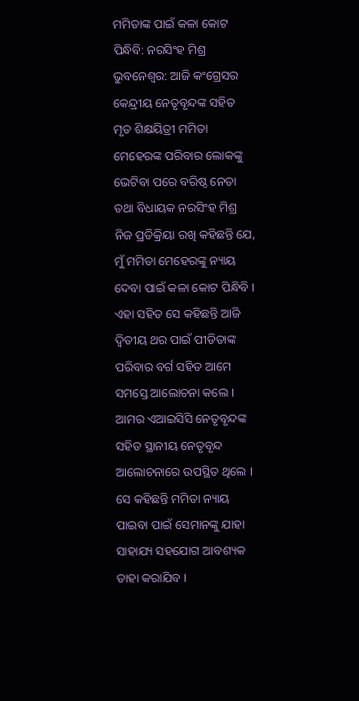ମମିତାଙ୍କ ପାଇଁ କଳା କୋଟ ପିନ୍ଧିବି: ନରସିଂହ ମିଶ୍ର
ଭୁବନେଶ୍ୱର: ଆଜି କଂଗ୍ରେସର କେନ୍ଦ୍ରୀୟ ନେତୃବୃନ୍ଦଙ୍କ ସହିତ ମୃତ ଶିକ୍ଷୟିତ୍ରୀ ମମିତା ମେହେରଙ୍କ ପରିବାର ଲୋକଙ୍କୁ ଭେଟିବା ପରେ ବରିଷ୍ଠ ନେତା ତଥା ବିଧାୟକ ନରସିଂହ ମିଶ୍ର ନିଜ ପ୍ରତିକ୍ରିୟା ରଖି କହିଛନ୍ତି ଯେ, ମୁଁ ମମିତା ମେହେରଙ୍କୁ ନ୍ୟାୟ ଦେବା ପାଇଁ କଳା କୋଟ ପିନ୍ଧିବି । ଏହା ସହିତ ସେ କହିଛନ୍ତି ଆଜି ଦ୍ୱିତୀୟ ଥର ପାଇଁ ପୀଡିତାଙ୍କ ପରିବାର ବର୍ଗ ସହିତ ଆମେ ସମସ୍ତେ ଆଲୋଚନା କଲେ । ଆମର ଏଆଇସିସି ନେତୃବୃନ୍ଦଙ୍କ ସହିତ ସ୍ଥାନୀୟ ନେତୃବୃନ୍ଦ ଆଲୋଚନାରେ ଉପସ୍ଥିତ ଥିଲେ । ସେ କହିଛନ୍ତି ମମିତା ନ୍ୟାୟ ପାଇବା ପାଇଁ ସେମାନଙ୍କୁ ଯାହା ସାହାଯ୍ୟ ସହଯୋଗ ଆବଶ୍ୟକ ତାହା କରାଯିବ ।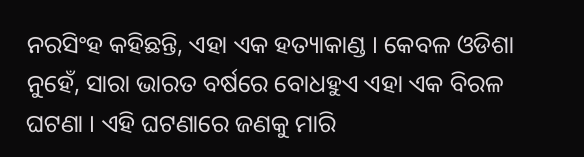ନରସିଂହ କହିଛନ୍ତି, ଏହା ଏକ ହତ୍ୟାକାଣ୍ଡ । କେବଳ ଓଡିଶା ନୁହେଁ, ସାରା ଭାରତ ବର୍ଷରେ ବୋଧହୁଏ ଏହା ଏକ ବିରଳ ଘଟଣା । ଏହି ଘଟଣାରେ ଜଣକୁ ମାରି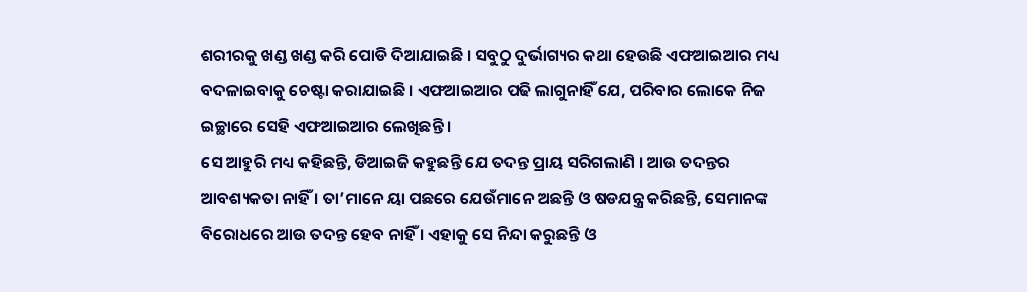ଶରୀରକୁ ଖଣ୍ଡ ଖଣ୍ଡ କରି ପୋଡି ଦିଆଯାଇଛି । ସବୁଠୁ ଦୁର୍ଭାଗ୍ୟର କଥା ହେଉଛି ଏଫଆଇଆର ମଧ୍ୟ ବଦଳାଇବାକୁ ଚେଷ୍ଟା କରାଯାଇଛି । ଏଫଆଇଆର ପଢି ଲାଗୁନାହିଁ ଯେ, ପରିବାର ଲୋକେ ନିଜ ଇଚ୍ଛାରେ ସେହି ଏଫଆଇଆର ଲେଖିଛନ୍ତି ।
ସେ ଆହୁରି ମଧ୍ୟ କହିଛନ୍ତି, ଡିଆଇଜି କହୁଛନ୍ତି ଯେ ତଦନ୍ତ ପ୍ରାୟ ସରିଗଲାଣି । ଆଉ ତଦନ୍ତର ଆବଶ୍ୟକତା ନାହିଁ । ତା’ମାନେ ୟା ପଛରେ ଯେଉଁମାନେ ଅଛନ୍ତି ଓ ଷଡଯନ୍ତ୍ର କରିଛନ୍ତି, ସେମାନଙ୍କ ବିରୋଧରେ ଆଉ ତଦନ୍ତ ହେବ ନାହିଁ । ଏହାକୁ ସେ ନିନ୍ଦା କରୁଛନ୍ତି ଓ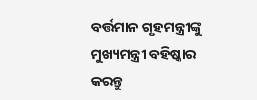ବର୍ତ୍ତମାନ ଗୃହମନ୍ତ୍ରୀଙ୍କୁ ମୁଖ୍ୟମନ୍ତ୍ରୀ ବହିଷ୍କାର କରନ୍ତୁ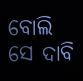ବୋଲି ସେ ଦାବି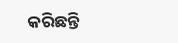କରିଛନ୍ତି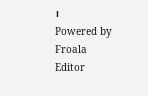।
Powered by Froala Editor